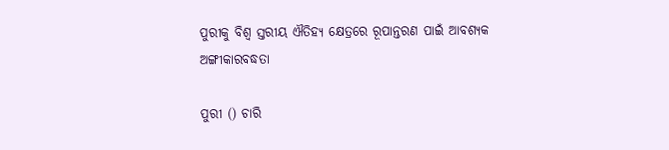ପୁରୀକୁ ବିଶ୍ୱ ସ୍ତରୀୟ ଐତିହ୍ୟ କ୍ଷେତ୍ରରେ ରୂପାନ୍ତରଣ ପାଇଁ ଆବଶ୍ୟକ ଅଙ୍ଗୀକାରବଦ୍ଧତା

ପୁରୀ () ଚାରି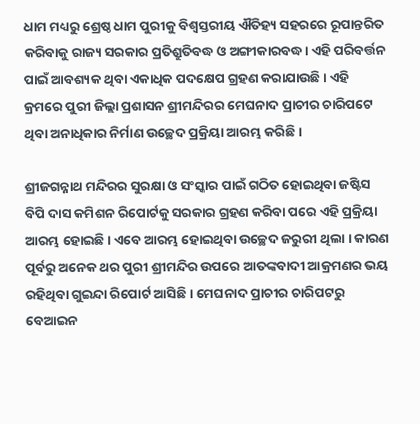ଧାମ ମଧ୍ୟରୁ ଶ୍ରେଷ୍ଠ ଧାମ ପୁରୀକୁ ବିଶ୍ବସ୍ତରୀୟ ଐତିହ୍ୟ ସହରରେ ରୂପାନ୍ତରିତ କରିବାକୁ ରାଜ୍ୟ ସରକାର ପ୍ରତିଶ୍ରୁତିବଦ୍ଧ ଓ ଅଙ୍ଗୀକାରବଦ୍ଧ। ଏହି ପରିବର୍ତ୍ତନ ପାଇଁ ଆବଶ୍ୟକ ଥିବା ଏକାଧିକ ପଦକ୍ଷେପ ଗ୍ରହଣ କରାଯାଉଛି । ଏହି କ୍ରମରେ ପୁରୀ ଜିଲ୍ଲା ପ୍ରଶାସନ ଶ୍ରୀମନ୍ଦିରର ମେଘନାଦ ପ୍ରାଚୀର ଚାରିପଟେ ଥିବା ଅନାଧିକାର ନିର୍ମାଣ ଉଚ୍ଛେଦ ପ୍ରକ୍ରିୟା ଆରମ୍ଭ କରିଛି ।

ଶ୍ରୀଜଗନ୍ନାଥ ମନ୍ଦିରର ସୁରକ୍ଷା ଓ ସଂସ୍କାର ପାଇଁ ଗଠିତ ହୋଇଥିବା ଜଷ୍ଟିସ ବିପି ଦାସ କମିଶନ ରିପୋର୍ଟକୁ ସରକାର ଗ୍ରହଣ କରିବା ପରେ ଏହି ପ୍ରକ୍ରିୟା ଆରମ୍ଭ ହୋଇଛି । ଏବେ ଆରମ୍ଭ ହୋଇଥିବା ଉଚ୍ଛେଦ ଜରୁରୀ ଥିଲା । କାରଣ ପୂର୍ବରୁ ଅନେକ ଥର ପୁରୀ ଶ୍ରୀମନ୍ଦିର ଉପରେ ଆତଙ୍କବାଦୀ ଆକ୍ରମଣର ଭୟ ରହିଥିବା ଗୁଇନ୍ଦା ରିପୋର୍ଟ ଆସିଛି । ମେଘନାଦ ପ୍ରାଚୀର ଚାରିପଟରୁ ବେଆଇନ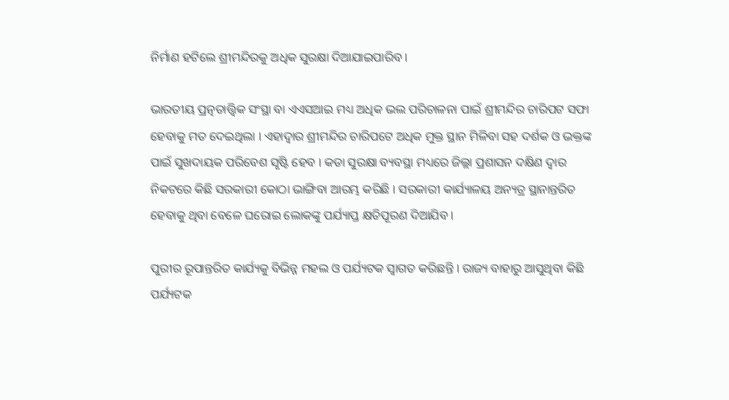ନିର୍ମାଣ ହଟିଲେ ଶ୍ରୀମନ୍ଦିରକୁ ଅଧିକ ସୁରକ୍ଷା ଦିଆଯାଇପାରିବ ।

ଭାରତୀୟ ପ୍ରତ୍ନତାତ୍ତ୍ୱିକ ସଂସ୍ଥା ବା ଏଏସଆଇ ମଧ୍ୟ ଅଧିକ ଭଲ ପରିଚାଳନା ପାଇଁ ଶ୍ରୀମନ୍ଦିର ଚାରିପଟ ସଫା ହେବାକୁ ମତ ଦେଇଥିଲା । ଏହାଦ୍ବାର ଶ୍ରୀମନ୍ଦିର ଚାରିପଟେ ଅଧିକ ମୁକ୍ତ ସ୍ଥାନ ମିଳିବା ସହ ଦର୍ଶକ ଓ ଭକ୍ତଙ୍କ ପାଇଁ ସୁଖଦାୟକ ପରିବେଶ ସୃଷ୍ଟି ହେବ । କଡା ସୁରକ୍ଷା ବ୍ୟବସ୍ଥା ମଧ୍ୟରେ ଜିଲ୍ଲା ପ୍ରଶାସନ ଦକ୍ଷିଣ ଦ୍ୱାର ନିକଟରେ କିଛି ସରକାରୀ କୋଠା ଭାଙ୍ଗିବା ଆରମ୍ଭ କରିଛି । ସରକାରୀ କାର୍ଯ୍ୟାଳୟ ଅନ୍ୟତ୍ର ସ୍ଥାନାନ୍ତରିତ ହେବାକୁ ଥିବା ବେଳେ ଘରୋଇ ଲୋକଙ୍କୁ ପର୍ଯ୍ୟାପ୍ତ କ୍ଷତିପୂରଣ ଦିଆଯିବ ।

ପୁରୀର ରୂପାନ୍ତରିତ କାର୍ଯ୍ୟକୁ ବିଭିନ୍ନ ମହଲ ଓ ପର୍ଯ୍ୟଟକ ସ୍ୱାଗତ କରିଛନ୍ତି । ରାଜ୍ୟ ବାହାରୁ ଆସୁଥିବା କିଛି ପର୍ଯ୍ୟଟକ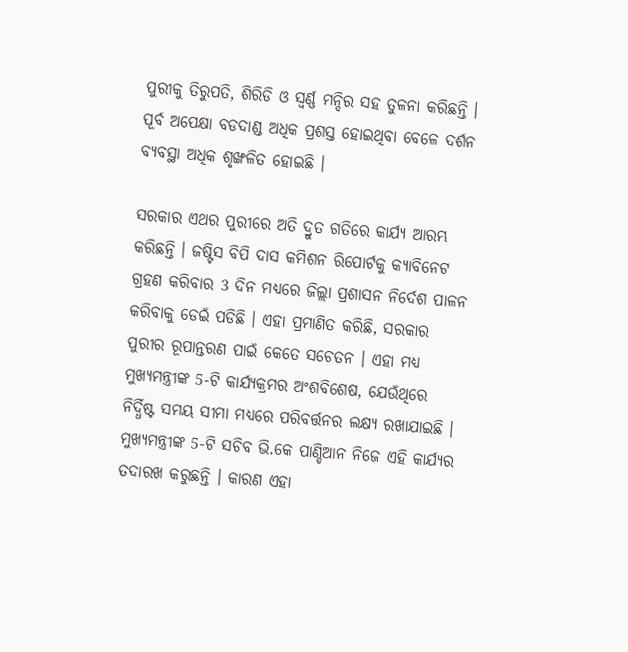ପୁରୀକୁ ତିରୁପତି, ଶିରିଡି ଓ ସ୍ୱର୍ଣ୍ଣ ମନ୍ଦିର ସହ ତୁଳନା କରିଛନ୍ତି । ପୂର୍ବ ଅପେକ୍ଷା ବଡଦାଣ୍ଡ ଅଧିକ ପ୍ରଶସ୍ତ ହୋଇଥିବା ବେଳେ ଦର୍ଶନ ବ୍ୟବସ୍ଥା ଅଧିକ ଶୃଙ୍ଖଳିତ ହୋଇଛି ।

ସରକାର ଏଥର ପୁରୀରେ ଅତି ଦ୍ରୁତ ଗତିରେ କାର୍ଯ୍ୟ ଆରମ୍ଭ କରିଛନ୍ତି । ଜଷ୍ଟିସ ବିପି ଦାସ କମିଶନ ରିପୋର୍ଟକୁ କ୍ୟାବିନେଟ ଗ୍ରହଣ କରିବାର 3 ଦିନ ମଧ୍ୟରେ ଜିଲ୍ଲା ପ୍ରଶାସନ ନିର୍ଦେଶ ପାଳନ କରିବାକୁ ଡେଇଁ ପଡିଛି । ଏହା ପ୍ରମାଣିତ କରିଛି, ସରକାର ପୁରୀର ରୂପାନ୍ତରଣ ପାଇଁ କେତେ ସଚେତନ । ଏହା ମଧ୍ୟ ମୁଖ୍ୟମନ୍ତ୍ରୀଙ୍କ 5-ଟି କାର୍ଯ୍ୟକ୍ରମର ଅଂଶବିଶେଷ, ଯେଉଁଥିରେ ନିର୍ଦ୍ଧିଷ୍ଟ ସମୟ ସୀମା ମଧ୍ୟରେ ପରିବର୍ତ୍ତନର ଲକ୍ଷ୍ୟ ରଖାଯାଇଛି । ମୁଖ୍ୟମନ୍ତ୍ରୀଙ୍କ 5-ଟି ସଚିବ ଭି.କେ ପାଣ୍ଡିଆନ ନିଜେ ଏହି କାର୍ଯ୍ୟର ତଦାରଖ କରୁଛନ୍ତି । କାରଣ ଏହା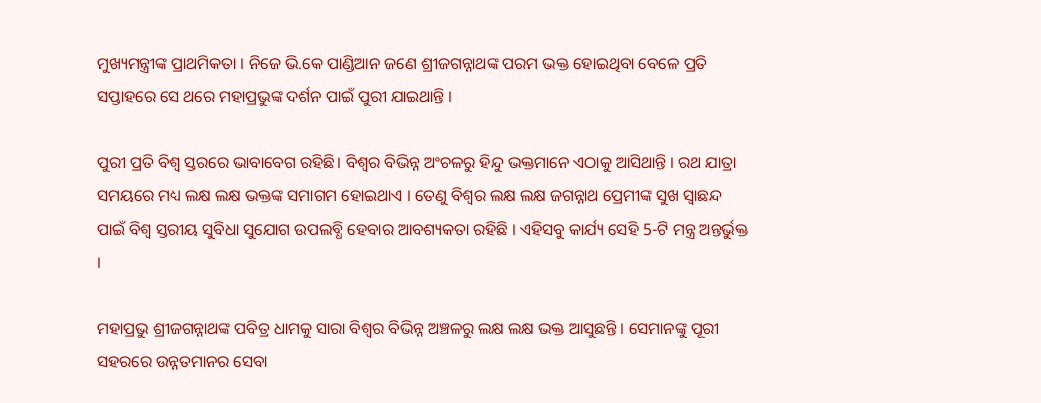ମୁଖ୍ୟମନ୍ତ୍ରୀଙ୍କ ପ୍ରାଥମିକତା । ନିଜେ ଭି.କେ ପାଣ୍ଡିଆନ ଜଣେ ଶ୍ରୀଜଗନ୍ନାଥଙ୍କ ପରମ ଭକ୍ତ ହୋଇଥିବା ବେଳେ ପ୍ରତି ସପ୍ତାହରେ ସେ ଥରେ ମହାପ୍ରଭୁଙ୍କ ଦର୍ଶନ ପାଇଁ ପୁରୀ ଯାଇଥାନ୍ତି ।

ପୁରୀ ପ୍ରତି ବିଶ୍ୱ ସ୍ତରରେ ଭାବାବେଗ ରହିଛି। ବିଶ୍ବର ବିଭିନ୍ନ ଅଂଚଳରୁ ହିନ୍ଦୁ ଭକ୍ତମାନେ ଏଠାକୁ ଆସିଥାନ୍ତି । ରଥ ଯାତ୍ରା ସମୟରେ ମଧ୍ୟ ଲକ୍ଷ ଲକ୍ଷ ଭକ୍ତଙ୍କ ସମାଗମ ହୋଇଥାଏ । ତେଣୁ ବିଶ୍ବର ଲକ୍ଷ ଲକ୍ଷ ଜଗନ୍ନାଥ ପ୍ରେମୀଙ୍କ ସୁଖ ସ୍ୱାଛନ୍ଦ ପାଇଁ ବିଶ୍ୱ ସ୍ତରୀୟ ସୁବିଧା ସୁଯୋଗ ଉପଲବ୍ଧି ହେବାର ଆବଶ୍ୟକତା ରହିଛି । ଏହିସବୁ କାର୍ଯ୍ୟ ସେହି 5-ଟି ମନ୍ତ୍ର ଅନ୍ତର୍ଭୁକ୍ତ ।

ମହାପ୍ରଭୁ ଶ୍ରୀଜଗନ୍ନାଥଙ୍କ ପବିତ୍ର ଧାମକୁ ସାରା ବିଶ୍ବର ବିଭିନ୍ନ ଅଞ୍ଚଳରୁ ଲକ୍ଷ ଲକ୍ଷ ଭକ୍ତ ଆସୁଛନ୍ତି । ସେମାନଙ୍କୁ ପୂରୀ ସହରରେ ଉନ୍ନତମାନର ସେବା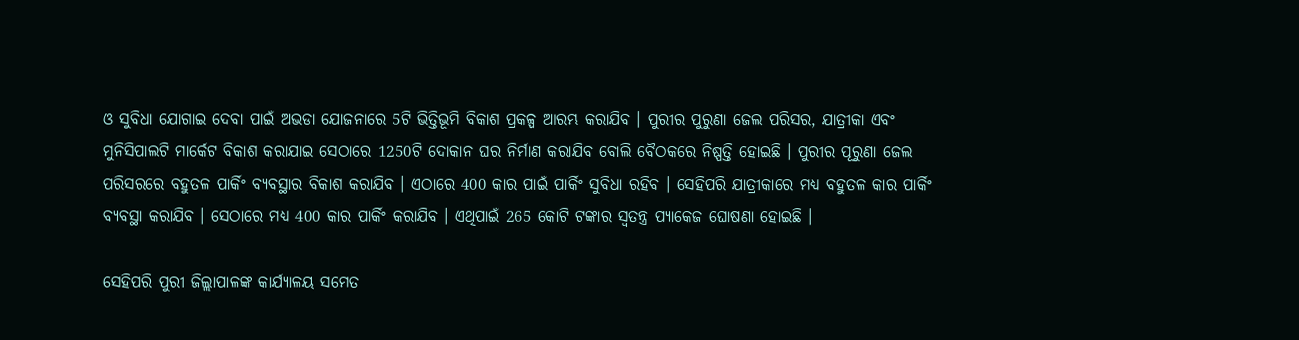ଓ ସୁବିଧା ଯୋଗାଇ ଦେବା ପାଇଁ ଅଭଡା ଯୋଜନାରେ 5ଟି ଭିତ୍ତିଭୂମି ବିକାଶ ପ୍ରକଳ୍ପ ଆରମ୍ଭ କରାଯିବ । ପୁରୀର ପୁରୁଣା ଜେଲ ପରିସର, ଯାତ୍ରୀକା ଏବଂ ମୁନିସିପାଲଟି ମାର୍କେଟ ବିକାଶ କରାଯାଇ ସେଠାରେ 1250ଟି ଦୋକାନ ଘର ନିର୍ମାଣ କରାଯିବ ବୋଲି ବୈଠକରେ ନିଷ୍ପତ୍ତି ହୋଇଛି । ପୁରୀର ପୂରୁଣା ଜେଲ ପରିସରରେ ବହୁତଳ ପାର୍କିଂ ବ୍ୟବସ୍ଥାର ବିକାଶ କରାଯିବ । ଏଠାରେ 400 କାର ପାଇଁ ପାର୍କିଂ ସୁବିଧା ରହିବ । ସେହିପରି ଯାତ୍ରୀକାରେ ମଧ୍ୟ ବହୁତଳ କାର ପାର୍କିଂ ବ୍ୟବସ୍ଥା କରାଯିବ । ସେଠାରେ ମଧ୍ୟ 400 କାର ପାର୍କିଂ କରାଯିବ । ଏଥିପାଇଁ 265 କୋଟି ଟଙ୍କାର ସ୍ୱତନ୍ତ୍ର ପ୍ୟାକେଜ ଘୋଷଣା ହୋଇଛି ।

ସେହିପରି ପୁରୀ ଜିଲ୍ଲାପାଳଙ୍କ କାର୍ଯ୍ୟାଳୟ ସମେତ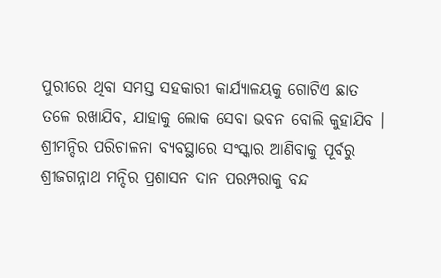ପୁରୀରେ ଥିବା ସମସ୍ତ ସହକାରୀ କାର୍ଯ୍ୟାଳୟକୁ ଗୋଟିଏ ଛାତ ତଳେ ରଖାଯିବ, ଯାହାକୁ ଲୋକ ସେବା ଭବନ ବୋଲି କୁହାଯିବ । ଶ୍ରୀମନ୍ଦିର ପରିଚାଳନା ବ୍ୟବସ୍ଥାରେ ସଂସ୍କାର ଆଣିବାକୁ ପୂର୍ବରୁ ଶ୍ରୀଜଗନ୍ନାଥ ମନ୍ଦିର ପ୍ରଶାସନ ଦାନ ପରମ୍ପରାକୁ ବନ୍ଦ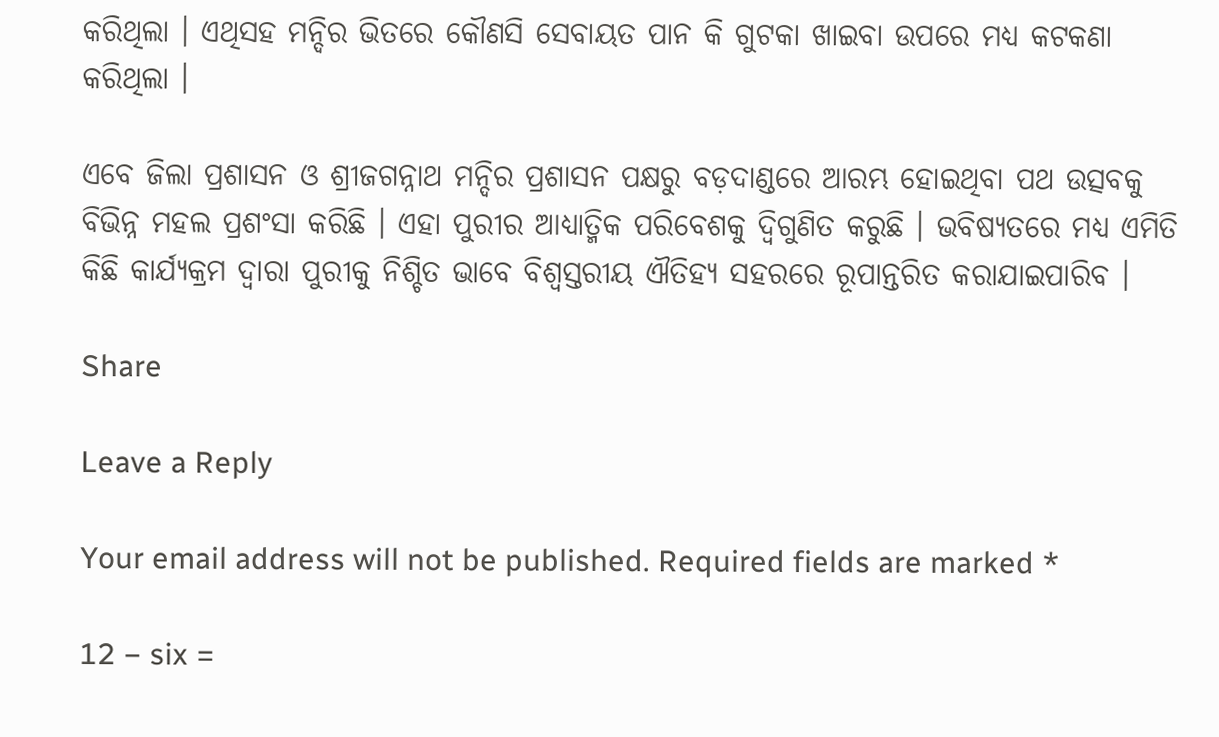କରିଥିଲା । ଏଥିସହ ମନ୍ଦିର ଭିତରେ କୌଣସି ସେବାୟତ ପାନ କି ଗୁଟକା ଖାଇବା ଉପରେ ମଧ୍ୟ କଟକଣା କରିଥିଲା ।

ଏବେ ଜିଲା ପ୍ରଶାସନ ଓ ଶ୍ରୀଜଗନ୍ନାଥ ମନ୍ଦିର ପ୍ରଶାସନ ପକ୍ଷରୁ ବଡ଼ଦାଣ୍ଡରେ ଆରମ୍ଭ ହୋଇଥିବା ପଥ ଉତ୍ସବକୁ ବିଭିନ୍ନ ମହଲ ପ୍ରଶଂସା କରିଛି । ଏହା ପୁରୀର ଆଧ୍ୟାତ୍ମିକ ପରିବେଶକୁ ଦ୍ବିଗୁଣିତ କରୁଛି । ଭବିଷ୍ୟତରେ ମଧ୍ୟ ଏମିତି କିଛି କାର୍ଯ୍ୟକ୍ରମ ଦ୍ୱାରା ପୁରୀକୁ ନିଶ୍ଚିତ ଭାବେ ବିଶ୍ୱସ୍ତରୀୟ ଐତିହ୍ୟ ସହରରେ ରୂପାନ୍ତରିତ କରାଯାଇପାରିବ ।

Share

Leave a Reply

Your email address will not be published. Required fields are marked *

12 − six =